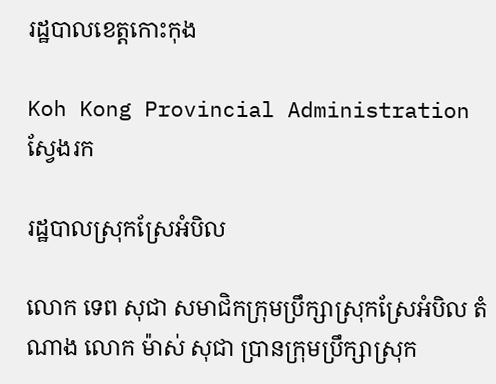រដ្ឋបាលខេត្តកោះកុង

Koh Kong Provincial Administration
ស្វែងរក

រដ្ឋបាលស្រុកស្រែអំបិល

លោក ទេព សុជា សមាជិកក្រុមប្រឹក្សាស្រុកស្រែអំបិល តំណាង លោក ម៉ាស់ សុជា ប្រានក្រុមប្រឹក្សាស្រុក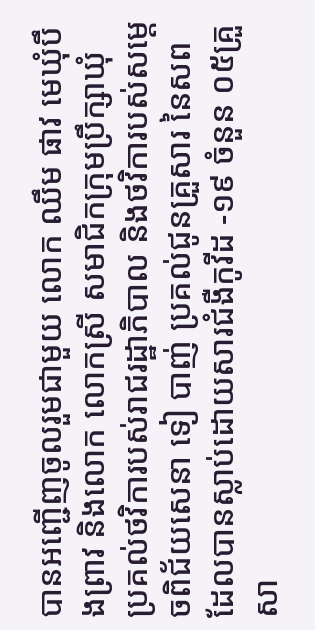បានអញ្ជើញចូលរួមជាមួយ លោក ឈឹម ផាវ មេឃុំបឹងព្រាវ និងលោក លោកស្រី សមាជិកក្រុមប្រឹក្សាឃុំ ប្រគល់ថវិការបស់រាជរដ្ឋាភិបាល និងថវិការបស់សម្តេចពិជ័យសេនា ទៀ បាញ់ ប្រគល់ជូនគ្រួសារ នៃសពដែលបានស្លាប់ដោយសារជំងឺកូវីដ -១៩ ចំនួន ០៥គ្រួសា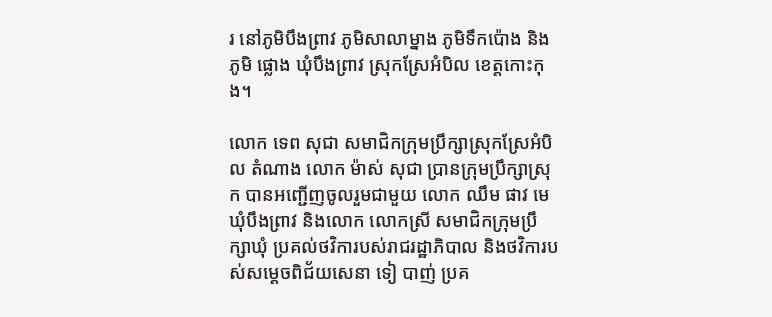រ នៅភូមិបឹងព្រាវ ភូមិសាលាម្នាង ភូមិទឹកប៉ោង និងភូមិ ផ្លោង ឃុំបឹងព្រាវ ស្រុកស្រែអំបិល ខេត្តកោះកុង។

លោក ទេព សុជា សមាជិកក្រុមប្រឹក្សាស្រុកស្រែអំបិល តំណាង លោក ម៉ាស់ សុជា ប្រានក្រុមប្រឹក្សាស្រុក បានអញ្ជើញចូលរួមជាមួយ លោក ឈឹម ផាវ មេឃុំបឹងព្រាវ និងលោក លោកស្រី សមាជិកក្រុមប្រឹក្សាឃុំ ប្រគល់ថវិការបស់រាជរដ្ឋាភិបាល និងថវិការបស់សម្តេចពិជ័យសេនា ទៀ បាញ់ ប្រគ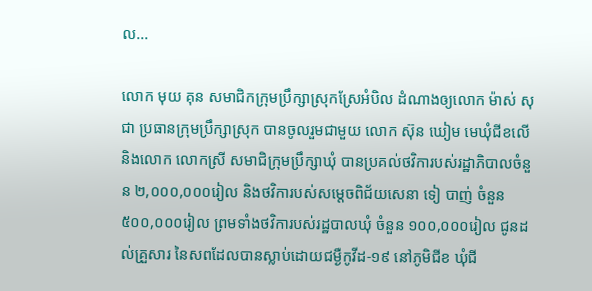ល...

លោក មុយ គុន សមាជិកក្រុមប្រឹក្សាស្រុកស្រែអំបិល ដំណាងឲ្យលោក ម៉ាស់ សុជា ប្រធានក្រុមប្រឹក្សាស្រុក បានចូលរួមជាមួយ លោក ស៊ុន ឃៀម មេឃុំជីខលើ និងលោក លោកស្រី សមាជិក្រុមប្រឹក្សាឃុំ បានប្រគល់ថវិការបស់រដ្ឋាភិបាលចំនួន ២,០០០,០០០រៀល និងថវិការបស់សម្តេចពិជ័យសេនា ទៀ បាញ់ ចំនួន ៥០០,០០០រៀល ព្រមទាំងថវិការបស់រដ្ឋបាលឃុំ ចំនួន ១០០,០០០រៀល ជូនដល់គ្រួសារ នៃសពដែលបានស្លាប់ដោយជម្ងឺកូវីដ-១៩ នៅភូមិជីខ ឃុំជី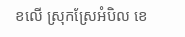ខលើ ស្រុកស្រែអំបិល ខេ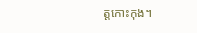ត្តកោះកុង។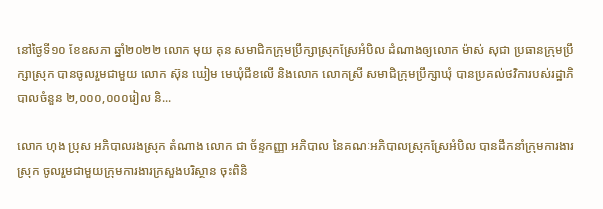នៅថ្ងៃទី១០ ខែឧសភា ឆ្នាំ២០២២ លោក មុយ គុន សមាជិកក្រុមប្រឹក្សាស្រុកស្រែអំបិល ដំណាងឲ្យលោក ម៉ាស់ សុជា ប្រធានក្រុមប្រឹក្សាស្រុក បានចូលរួមជាមួយ លោក ស៊ុន ឃៀម មេឃុំជីខលើ និងលោក លោកស្រី សមាជិក្រុមប្រឹក្សាឃុំ បានប្រគល់ថវិការបស់រដ្ឋាភិបាលចំនួន ២,០០០,០០០រៀល និ...

លោក ហុង ប្រុស អភិបាលរងស្រុក តំណាង លោក ជា ច័ន្ទកញ្ញា អភិបាល នៃគណៈអភិបាលស្រុកស្រែអំបិល បានដឹកនាំក្រុមការងារស្រុក ចូលរួមជាមួយក្រុមការងារក្រសួងបរិស្ថាន ចុះពិនិ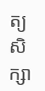ត្យ សិក្សា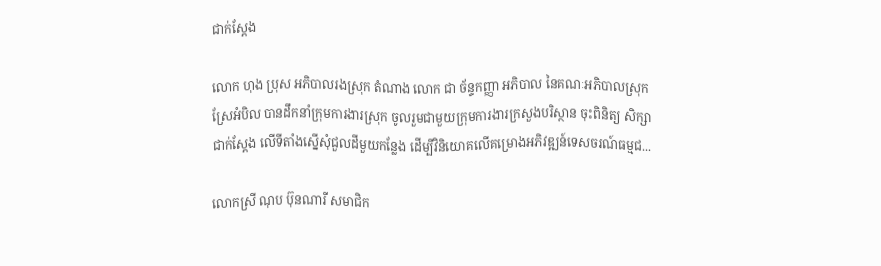ជាក់ស្ដែង

លោក ហុង ប្រុស អភិបាលរងស្រុក តំណាង លោក ជា ច័ន្ទកញ្ញា អភិបាល នៃគណៈអភិបាលស្រុកស្រែអំបិល បានដឹកនាំក្រុមការងារស្រុក ចូលរួមជាមួយក្រុមការងារក្រសួងបរិស្ថាន ចុះពិនិត្យ សិក្សាជាក់ស្ដែង លើទីតាំងស្នើសុំជួលដីមួយកន្លែង ដើម្បីវិនិយោគលើគម្រោងអភិវឌ្ឍន៍ទេសចរណ៍ធម្មជ...

លោកស្រី ណុប ប៊ុនណារី សមាជិក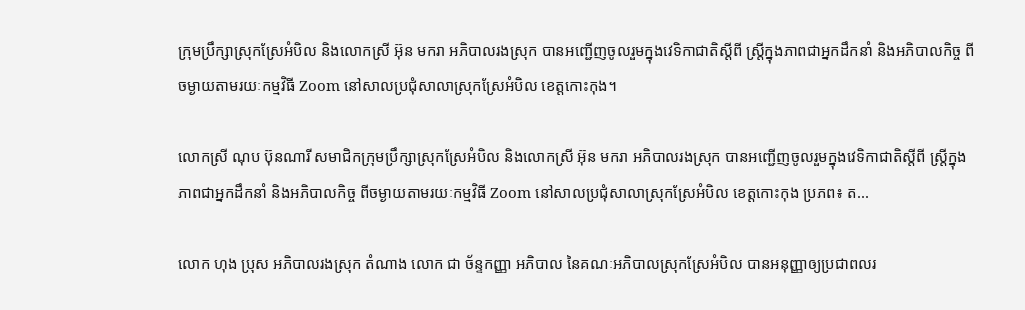ក្រុមប្រឹក្សាស្រុកស្រែអំបិល និងលោកស្រី អ៊ុន មករា អភិបាលរងស្រុក បានអញ្ជើញចូលរួមក្នុងវេទិកាជាតិស្តីពី ស្ត្រីក្នុងភាពជាអ្នកដឹកនាំ និងអភិបាលកិច្ច ពីចម្ងាយតាមរយៈកម្មវិធី Zoom នៅសាលប្រជុំសាលាស្រុកស្រែអំបិល ខេត្តកោះកុង។

លោកស្រី ណុប ប៊ុនណារី សមាជិកក្រុមប្រឹក្សាស្រុកស្រែអំបិល និងលោកស្រី អ៊ុន មករា អភិបាលរងស្រុក បានអញ្ជើញចូលរួមក្នុងវេទិកាជាតិស្តីពី ស្ត្រីក្នុងភាពជាអ្នកដឹកនាំ និងអភិបាលកិច្ច ពីចម្ងាយតាមរយៈកម្មវិធី Zoom នៅសាលប្រជុំសាលាស្រុកស្រែអំបិល ខេត្តកោះកុង ប្រភព៖ ត...

លោក ហុង ប្រុស អភិបាលរងស្រុក តំណាង លោក ជា ច័ន្ទកញ្ញា អភិបាល នៃគណៈអភិបាលស្រុកស្រែអំបិល បានអនុញ្ញាឲ្យប្រជាពលរ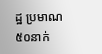ដ្ឋ ប្រមាណ ៥០នាក់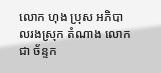លោក ហុង ប្រុស អភិបាលរងស្រុក តំណាង លោក ជា ច័ន្ទក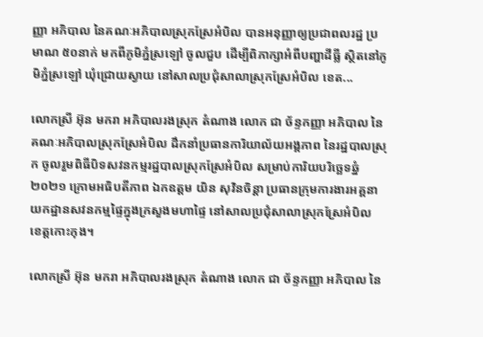ញ្ញា អភិបាល នៃគណៈអភិបាលស្រុកស្រែអំបិល បានអនុញ្ញាឲ្យប្រជាពលរដ្ឋ ប្រមាណ ៥០នាក់ មកពីភូមិភ្នំស្រឡៅ ចូលជួប ដើម្បីពិភាក្សាអំពីបញ្ហាដីធ្លី ស្ថិតនៅភូមិភ្នំស្រឡៅ ឃុំជ្រោយស្វាយ នៅសាលប្រជុំសាលាស្រុកស្រែអំបិល ខេត...

លោកស្រី អ៊ុន មករា អភិបាលរងស្រុក តំណាង លោក ជា ច័ន្ទកញ្ញា អភិបាល នៃគណៈអភិបាលស្រុកស្រែអំបិល ដឹកនាំប្រធានការិយាល័យអង្គភាព នៃរដ្ឋបាលស្រុក ចូលរួមពិធីបិទសវនកម្មរដ្ឋបាលស្រុកស្រែអំបិល សម្រាប់ការិយបរិច្ឆេទឆ្នំ២០២១ ក្រោមអធិបតីភាព ឯកឧត្តម យិន សុវិនចិន្តា ប្រធានក្រុមការងារអគ្គនាយកដ្ឋានសវនកម្មផ្ទៃក្នុងក្រសួងមហាផ្ទៃ នៅសាលប្រជុំសាលាស្រុកស្រែអំបិល ខេត្តកោះកុង។

លោកស្រី អ៊ុន មករា អភិបាលរងស្រុក តំណាង លោក ជា ច័ន្ទកញ្ញា អភិបាល នៃ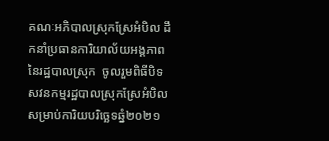គណៈអភិបាលស្រុកស្រែអំបិល ដឹកនាំប្រធានការិយាល័យអង្គភាព នៃរដ្ឋបាលស្រុក  ចូលរួមពិធីបិទសវនកម្មរដ្ឋបាលស្រុកស្រែអំបិល សម្រាប់ការិយបរិច្ឆេទឆ្នំ២០២១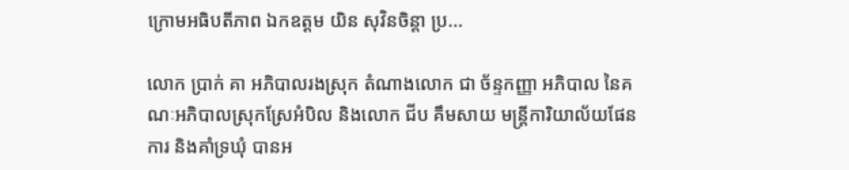ក្រោមអធិបតីភាព ឯកឧត្តម យិន សុវិនចិន្តា ប្រ...

លោក ប្រាក់ គា អភិបាលរងស្រុក តំណាងលោក ជា ច័ន្ទកញ្ញា អភិបាល នៃគណៈអភិបាលស្រុកស្រែអំបិល និងលោក ជីប គឹមសាយ មន្ត្រីការិយាល័យផែនការ និងគាំទ្រឃុំ បានអ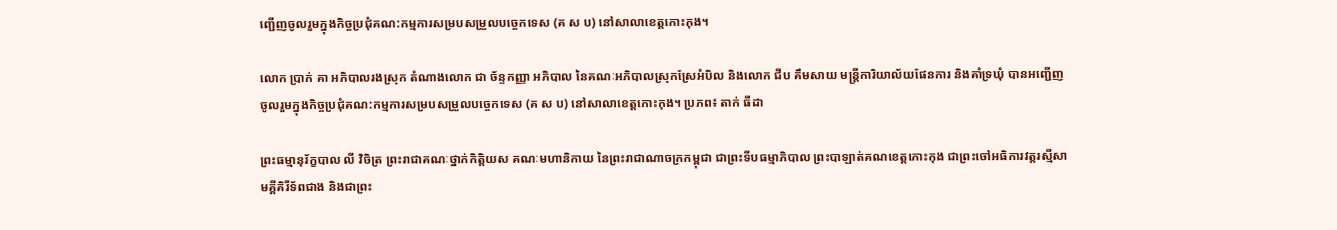ញ្ជើញចូលរួមក្នុងកិច្ចប្រជុំគណ:កម្មការសម្របសម្រួលបច្ចេកទេស (គ ស ប) នៅសាលាខេត្តកោះកុង។

លោក ប្រាក់ គា អភិបាលរងស្រុក តំណាងលោក ជា ច័ន្ទកញ្ញា អភិបាល នៃគណៈអភិបាលស្រុកស្រែអំបិល និងលោក ជីប គឹមសាយ មន្ត្រីការិយាល័យផែនការ និងគាំទ្រឃុំ បានអញ្ជើញចូលរួមក្នុងកិច្ចប្រជុំគណ:កម្មការសម្របសម្រួលបច្ចេកទេស (គ ស ប) នៅសាលាខេត្តកោះកុង។ ប្រភព៖ តាក់ ធីដា

ព្រះធម្មានុរ័ក្ខបាល លី វិចិត្រ ព្រះរាជាគណៈថ្នាក់កិត្តិយស គណៈមហានិកាយ នៃព្រះរាជាណាចក្រកម្ពុជា ជាព្រះទីបធម្មាភិបាល ព្រះបាឡាត់គណខេត្តកោះកុង ជាព្រះចៅអធិការវត្តរស្មីសាមគ្គីគិរីទ័ពជាង និងជាព្រះ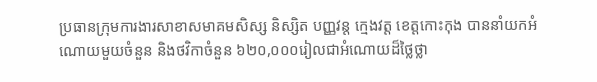ប្រធានក្រុមការងារសាខាសមាគមសិស្ស និស្សិត បញ្ញវន្ត ក្មេងវត្ត ខេត្តកោះកុង បាននាំយកអំណោយមួយចំនួន និងថវិកាចំនួន ៦២០,០០០រៀលជាអំណោយដ៏ថ្លៃថ្លា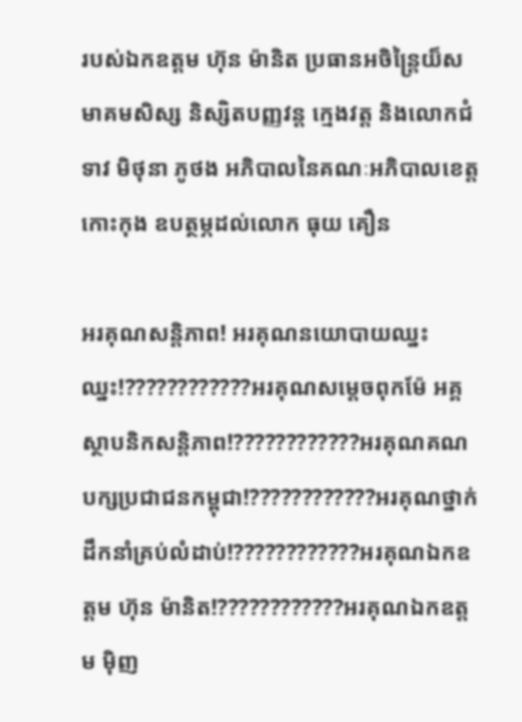របស់ឯកឧត្តម ហ៊ុន ម៉ានិត ប្រធានអចិន្រ្តៃយ៏សមាគមសិស្ស និស្សិតបញ្ញវន្ត ក្មេងវត្ត និងលោកជំទាវ មិថុនា ភូថង អភិបាលនៃគណៈអភិបាលខេត្តកោះកុង ឧបត្ថម្ភដល់លោក ធុយ គឿន

អរគុណសន្តិភាព! អរគុណនយោបាយឈ្នះ ឈ្នះ!????????????អរគុណសម្តេចពុកម៉ែ អគ្គស្ថាបនិកសន្តិភាព!????????????អរគុណគណបក្សប្រជាជនកម្ពុជា!????????????អរគុណថ្នាក់ដឹកនាំគ្រប់លំដាប់!????????????អរគុណឯកឧត្ដម ហ៊ុន ម៉ានិត!????????????អរគុណឯកឧត្តម មុិញ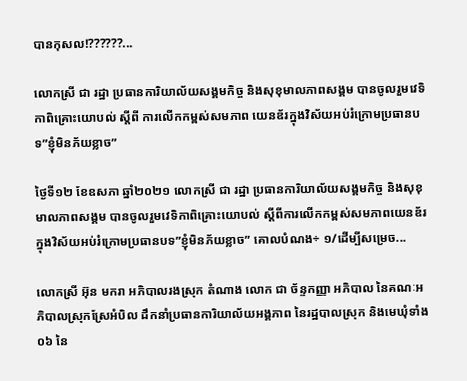បានកុសល!??????...

លោកស្រី ជា រដ្ឋា ប្រធានការិយាល័យសង្គមកិច្ច និងសុខុមាលភាពសង្គម បានចូលរួមវេទិកាពិគ្រោះយោបល់ ស្តីពី ការលើកកម្ពស់សមភាព យេនឌ័រក្នុងវិស័យអប់រំក្រោមប្រធានបទ”ខ្ញុំមិនភ័យខ្លាច”

ថ្ងៃទី១២ ខែឧសភា ឆ្នាំ២០២១ លោកស្រី ជា រដ្ឋា ប្រធានការិយាល័យសង្គមកិច្ច និងសុខុមាលភាពសង្គម បានចូលរួមវេទិកាពិគ្រោះយោបល់ ស្តីពីការលើកកម្ពស់សមភាពយេនឌ័រក្នុងវិស័យអប់រំក្រោមប្រធានបទ”ខ្ញុំមិនភ័យខ្លាច” គោលបំណង÷ ១/ដើម្បីសម្រេច...

លោកស្រី អ៊ុន មករា អភិបាលរងស្រុក តំណាង លោក ជា ច័ន្ទកញ្ញា អភិបាល នៃគណៈអភិបាលស្រុកស្រែអំបិល ដឹកនាំប្រធានការិយាល័យអង្គភាព នៃរដ្ឋបាលស្រុក និងមេឃុំទាំង ០៦ នៃ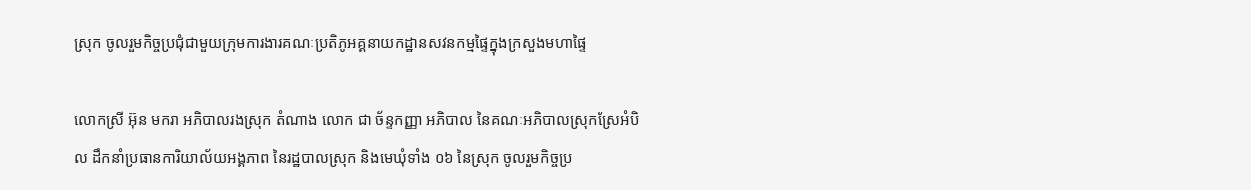ស្រុក ចូលរួមកិច្ចប្រជុំជាមួយក្រុមការងារគណៈប្រតិភូអគ្គនាយកដ្ឋានសវនកម្មផ្ទៃក្នុងក្រសួងមហាផ្ទៃ

លោកស្រី អ៊ុន មករា អភិបាលរងស្រុក តំណាង លោក ជា ច័ន្ទកញ្ញា អភិបាល នៃគណៈអភិបាលស្រុកស្រែអំបិល ដឹកនាំប្រធានការិយាល័យអង្គភាព នៃរដ្ឋបាលស្រុក និងមេឃុំទាំង ០៦ នៃស្រុក ចូលរួមកិច្ចប្រ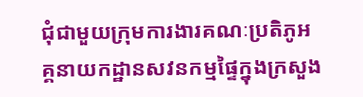ជុំជាមួយក្រុមការងារគណៈប្រតិភូអគ្គនាយកដ្ឋានសវនកម្មផ្ទៃក្នុងក្រសួង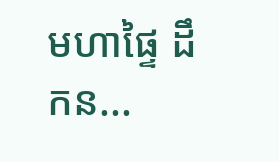មហាផ្ទៃ ដឹកន...